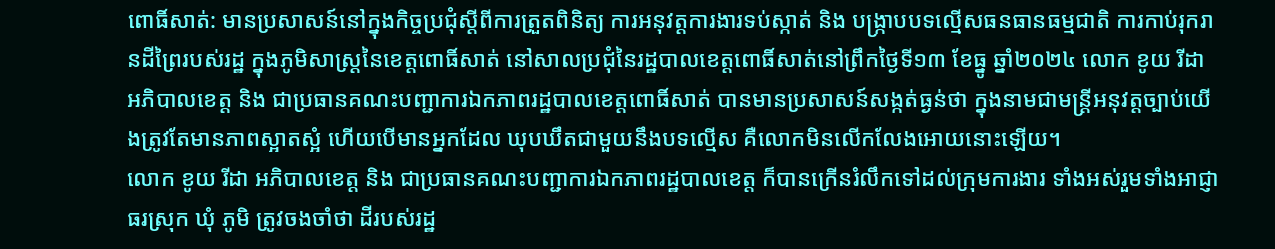ពោធិ៍សាត់: មានប្រសាសន៍នៅក្នុងកិច្ចប្រជុំស្តីពីការត្រួតពិនិត្យ ការអនុវត្តការងារទប់ស្កាត់ និង បង្រ្កាបបទល្មើសធនធានធម្មជាតិ ការកាប់រុករានដីព្រៃរបស់រដ្ឋ ក្នុងភូមិសាស្ត្រនៃខេត្តពោធិ៍សាត់ នៅសាលប្រជុំនៃរដ្ឋបាលខេត្តពោធិ៍សាត់នៅព្រឹកថ្ងៃទី១៣ ខែធ្នូ ឆ្នាំ២០២៤ លោក ខូយ រីដា អភិបាលខេត្ត និង ជាប្រធានគណះបញ្ជាការឯកភាពរដ្ឋបាលខេត្តពោធិ៍សាត់ បានមានប្រសាសន៍សង្កត់ធ្ងន់ថា ក្នុងនាមជាមន្ត្រីអនុវត្តច្បាប់យើងត្រូវតែមានភាពស្អាតស្អំ ហើយបើមានអ្នកដែល ឃុបឃឹតជាមួយនឹងបទល្មើស គឺលោកមិនលើកលែងអោយនោះឡើយ។
លោក ខូយ រីដា អភិបាលខេត្ត និង ជាប្រធានគណះបញ្ជាការឯកភាពរដ្ឋបាលខេត្ត ក៏បានក្រើនរំលឹកទៅដល់ក្រុមការងារ ទាំងអស់រួមទាំងអាជ្ញាធរស្រុក ឃុំ ភូមិ ត្រូវចងចាំថា ដីរបស់រដ្ឋ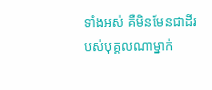ទាំងអស់ គឺមិនមែនជាដីរបស់បុគ្គលណាម្នាក់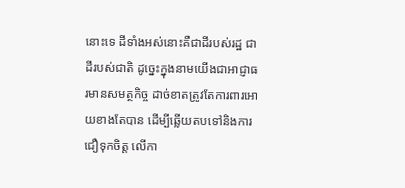នោះទេ ដីទាំងអស់នោះគឺជាដីរបស់រដ្ឋ ជាដីរបស់ជាតិ ដូច្នេះក្នុងនាមយើងជាអាជ្ញាធរមានសមត្ថកិច្ច ដាច់ខាតត្រូវតែការពារអោយខាងតែបាន ដើម្បីឆ្លើយតបទៅនិងការជឿទុកចិត្ត លើកា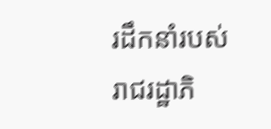រដឹកនាំរបស់រាជរដ្ឋាភិ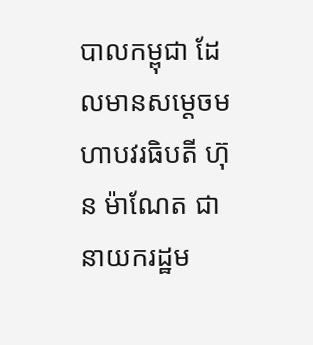បាលកម្ពុជា ដែលមានសម្តេចមហាបវរធិបតី ហ៊ុន ម៉ាណែត ជានាយករដ្ឋម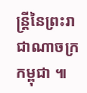ន្ត្រីនៃព្រះរាជាណាចក្រកម្ពុជា ៕